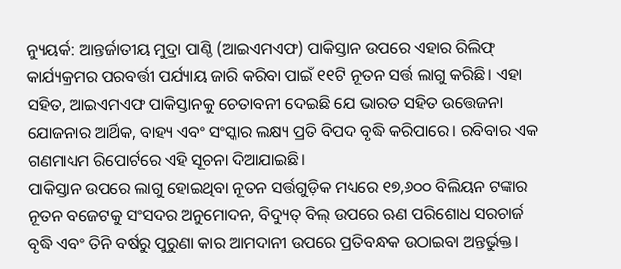ନ୍ୟୁୟର୍କ: ଆନ୍ତର୍ଜାତୀୟ ମୁଦ୍ରା ପାଣ୍ଠି (ଆଇଏମଏଫ) ପାକିସ୍ତାନ ଉପରେ ଏହାର ରିଲିଫ୍ କାର୍ଯ୍ୟକ୍ରମର ପରବର୍ତ୍ତୀ ପର୍ଯ୍ୟାୟ ଜାରି କରିବା ପାଇଁ ୧୧ଟି ନୂତନ ସର୍ତ୍ତ ଲାଗୁ କରିଛି। ଏହା ସହିତ, ଆଇଏମଏଫ ପାକିସ୍ତାନକୁ ଚେତାବନୀ ଦେଇଛି ଯେ ଭାରତ ସହିତ ଉତ୍ତେଜନା ଯୋଜନାର ଆର୍ଥିକ, ବାହ୍ୟ ଏବଂ ସଂସ୍କାର ଲକ୍ଷ୍ୟ ପ୍ରତି ବିପଦ ବୃଦ୍ଧି କରିପାରେ। ରବିବାର ଏକ ଗଣମାଧ୍ୟମ ରିପୋର୍ଟରେ ଏହି ସୂଚନା ଦିଆଯାଇଛି।
ପାକିସ୍ତାନ ଉପରେ ଲାଗୁ ହୋଇଥିବା ନୂତନ ସର୍ତ୍ତଗୁଡ଼ିକ ମଧ୍ୟରେ ୧୭,୬୦୦ ବିଲିୟନ ଟଙ୍କାର ନୂତନ ବଜେଟକୁ ସଂସଦର ଅନୁମୋଦନ, ବିଦ୍ୟୁତ୍ ବିଲ୍ ଉପରେ ଋଣ ପରିଶୋଧ ସରଚାର୍ଜ ବୃଦ୍ଧି ଏବଂ ତିନି ବର୍ଷରୁ ପୁରୁଣା କାର ଆମଦାନୀ ଉପରେ ପ୍ରତିବନ୍ଧକ ଉଠାଇବା ଅନ୍ତର୍ଭୁକ୍ତ।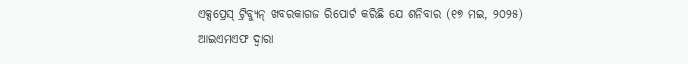ଏକ୍ସପ୍ରେସ୍ ଟ୍ରିବ୍ୟୁନ୍ ଖବରକାଗଜ ରିପୋର୍ଟ କରିଛି ଯେ ଶନିବାର (୧୭ ମଇ, ୨୦୨୫) ଆଇଏମଏଫ ଦ୍ୱାରା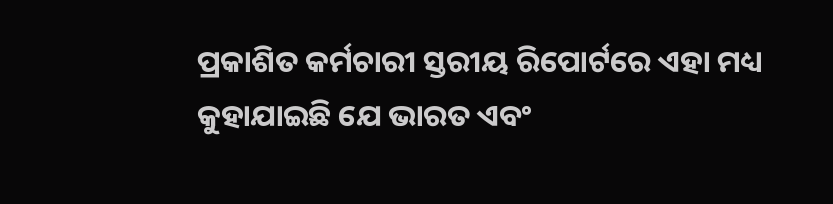ପ୍ରକାଶିତ କର୍ମଚାରୀ ସ୍ତରୀୟ ରିପୋର୍ଟରେ ଏହା ମଧ୍ୟ କୁହାଯାଇଛି ଯେ ଭାରତ ଏବଂ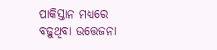ପାକିସ୍ତାନ ମଧ୍ୟରେ ବଢ଼ୁଥିବା ଉତ୍ତେଜନା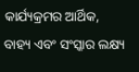କାର୍ଯ୍ୟକ୍ରମର ଆର୍ଥିକ, ବାହ୍ୟ ଏବଂ ସଂସ୍କାର ଲକ୍ଷ୍ୟ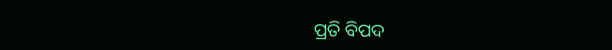ପ୍ରତି ବିପଦ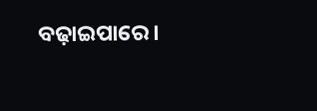ବଢ଼ାଇପାରେ।